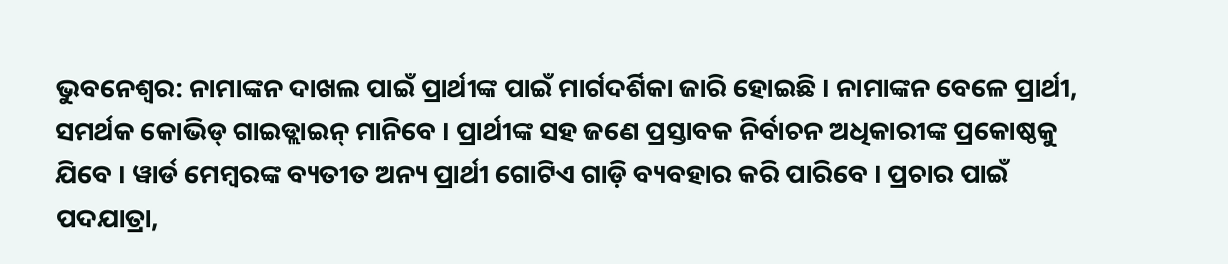ଭୁବନେଶ୍ୱର: ନାମାଙ୍କନ ଦାଖଲ ପାଇଁ ପ୍ରାର୍ଥୀଙ୍କ ପାଇଁ ମାର୍ଗଦର୍ଶିକା ଜାରି ହୋଇଛି । ନାମାଙ୍କନ ବେଳେ ପ୍ରାର୍ଥୀ, ସମର୍ଥକ କୋଭିଡ୍ ଗାଇଡ୍ଲାଇନ୍ ମାନିବେ । ପ୍ରାର୍ଥୀଙ୍କ ସହ ଜଣେ ପ୍ରସ୍ତାବକ ନିର୍ବାଚନ ଅଧିକାରୀଙ୍କ ପ୍ରକୋଷ୍ଠକୁ ଯିବେ । ୱାର୍ଡ ମେମ୍ବରଙ୍କ ବ୍ୟତୀତ ଅନ୍ୟ ପ୍ରାର୍ଥୀ ଗୋଟିଏ ଗାଡ଼ି ବ୍ୟବହାର କରି ପାରିବେ । ପ୍ରଚାର ପାଇଁ ପଦଯାତ୍ରା,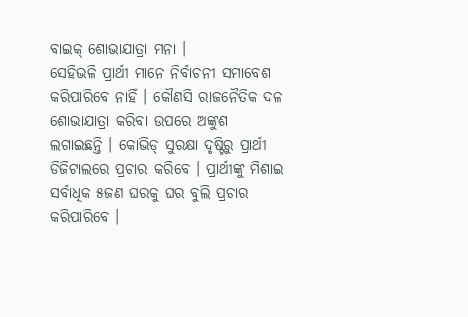ବାଇକ୍ ଶୋଭାଯାତ୍ରା ମନା ।
ସେହିଭଳି ପ୍ରାର୍ଥୀ ମାନେ ନିର୍ବାଚନୀ ସମାବେଶ କରିପାରିବେ ନାହିଁ । କୌଣସି ରାଜନୈତିକ ଦଳ ଶୋଭାଯାତ୍ରା କରିବା ଉପରେ ଅଙ୍କୁଶ ଲଗାଇଛନ୍ତି । କୋଭିଡ୍ ସୁରକ୍ଷା ଦୃଷ୍ଟିରୁ ପ୍ରାର୍ଥୀ ଡିଜିଟାଲରେ ପ୍ରଚାର କରିବେ । ପ୍ରାର୍ଥୀଙ୍କୁ ମିଶାଇ ସର୍ବାଧିକ ୫ଜଣ ଘରକୁ ଘର ବୁଲି ପ୍ରଚାର କରିପାରିବେ ।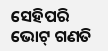ସେହିପରି ଭୋଟ୍ ଗଣତି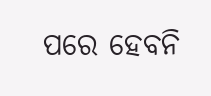ପରେ ହେବନି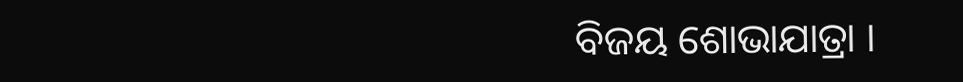ବିଜୟ ଶୋଭାଯାତ୍ରା ।